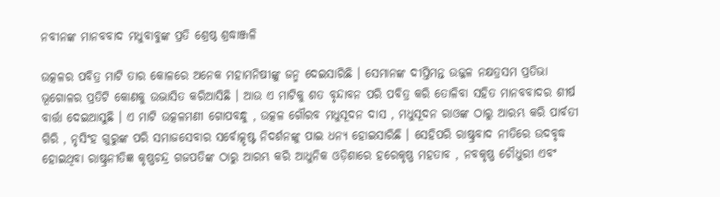ନବୀନଙ୍କ ମାନବବାଦ ମଧୁବାବୁଙ୍କ ପ୍ରତି ଶ୍ରେଷ୍ଠ ଶ୍ରଦ୍ଧାଞ୍ଜଳି

ଉତ୍କଳର ପବିତ୍ର ମାଟି ତାର କୋଳରେ ଅନେକ ମହାମନିଷୀଙ୍କୁ ଜନ୍ମ ଦେଇସାରିଛି । ସେମାନଙ୍କ ଦୀପ୍ତିମନ୍ତ ଉଜ୍ଜଳ ନକ୍ଷତ୍ରସମ ପ୍ରତିଭା ଭୂଗୋଳର ପ୍ରତିଟି କୋଣକୁ ଉଦ୍ଭାସିତ କରିଆସିଛି । ଆଉ ଏ ମାଟିକୁ ଶତ ବୃନ୍ଦାବନ ପରି ପବିତ୍ର କରି ତୋଳିବା ସହିତ ମାନବବାଦର ଶୀର୍ଷ ବାର୍ତ୍ତା ଦେଇଆସୁଛି । ଏ ମାଟି ଉତ୍କଳମଣୀ ଗୋପବନ୍ଧୁ , ଉତ୍କଳ ଗୌରବ ମଧୁସୂଦନ ଦାସ , ମଧୁସୂଦନ ରାଓଙ୍କ ଠାରୁ ଆରମ୍ଭ କରି ପାର୍ବତୀ ଗିରି , ନୃସିଂହ ଗୁରୁଙ୍କ ପରି ସମାଜସେବାର ସର୍ବୋତ୍କୃଷ୍ଟ ନିଦର୍ଶନଙ୍କୁ ପାଇ ଧନ୍ୟ ହୋଇସାରିଛି । ସେହିପରି ରାଷ୍ଟ୍ରବାଦ ନୀତିରେ ଉଦବୃଦ୍ଧ ହୋଇଥିବା ରାଷ୍ଟ୍ରନୀତିଜ୍ଞ କୃଷ୍ଣଚନ୍ଦ୍ର ଗଜପତିଙ୍କ ଠାରୁ ଆରମ୍ଭ କରି ଆଧୁନିକ ଓଡ଼ିଶାରେ ହରେକୃଷ୍ଣ ମହତାବ , ନବକୃଷ୍ଣ ଚୌଧୁରୀ ଏବଂ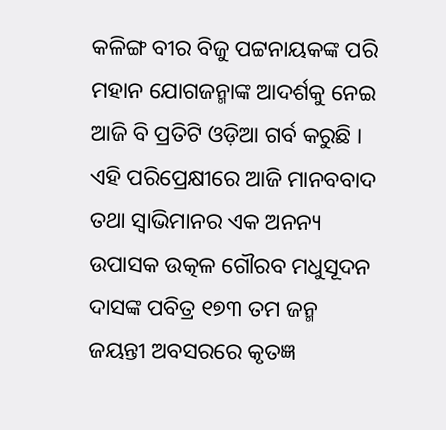କଳିଙ୍ଗ ବୀର ବିଜୁ ପଟ୍ଟନାୟକଙ୍କ ପରି ମହାନ ଯୋଗଜନ୍ମାଙ୍କ ଆଦର୍ଶକୁ ନେଇ ଆଜି ବି ପ୍ରତିଟି ଓଡ଼ିଆ ଗର୍ବ କରୁଛି । ଏହି ପରିପ୍ରେକ୍ଷୀରେ ଆଜି ମାନବବାଦ ତଥା ସ୍ୱାଭିମାନର ଏକ ଅନନ୍ୟ ଉପାସକ ଉତ୍କଳ ଗୌରବ ମଧୁସୂଦନ ଦାସଙ୍କ ପବିତ୍ର ୧୭୩ ତମ ଜନ୍ମ ଜୟନ୍ତୀ ଅବସରରେ କୃତଜ୍ଞ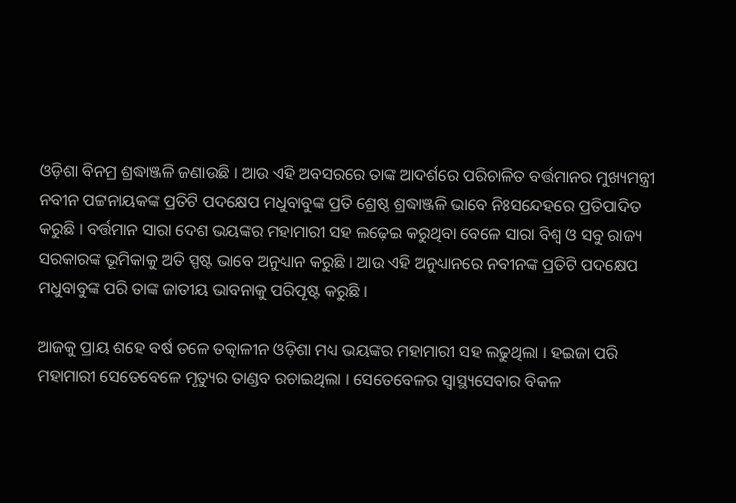ଓଡ଼ିଶା ବିନମ୍ର ଶ୍ରଦ୍ଧାଞ୍ଜଳି ଜଣାଉଛି । ଆଉ ଏହି ଅବସରରେ ତାଙ୍କ ଆଦର୍ଶରେ ପରିଚାଳିତ ବର୍ତ୍ତମାନର ମୁଖ୍ୟମନ୍ତ୍ରୀ ନବୀନ ପଟ୍ଟନାୟକଙ୍କ ପ୍ରତିଟି ପଦକ୍ଷେପ ମଧୁବାବୁଙ୍କ ପ୍ରତି ଶ୍ରେଷ୍ଠ ଶ୍ରଦ୍ଧାଞ୍ଜଳି ଭାବେ ନିଃସନ୍ଦେହରେ ପ୍ରତିପାଦିତ କରୁଛି । ବର୍ତ୍ତମାନ ସାରା ଦେଶ ଭୟଙ୍କର ମହାମାରୀ ସହ ଲଢ଼େଇ କରୁଥିବା ବେଳେ ସାରା ବିଶ୍ବ ଓ ସବୁ ରାଜ୍ୟ ସରକାରଙ୍କ ଭୂମିକାକୁ ଅତି ସ୍ପଷ୍ଟ ଭାବେ ଅନୁଧ୍ୟାନ କରୁଛି । ଆଉ ଏହି ଅନୁଧ୍ୟାନରେ ନବୀନଙ୍କ ପ୍ରତିଟି ପଦକ୍ଷେପ ମଧୁବାବୁଙ୍କ ପରି ତାଙ୍କ ଜାତୀୟ ଭାବନାକୁ ପରିପୄଷ୍ଟ କରୁଛି ।

ଆଜକୁ ପ୍ରାୟ ଶହେ ବର୍ଷ ତଳେ ତତ୍କାଳୀନ ଓଡ଼ିଶା ମଧ୍ୟ ଭୟଙ୍କର ମହାମାରୀ ସହ ଲଢୁଥିଲା । ହଇଜା ପରି ମହାମାରୀ ସେତେବେଳେ ମୃତ୍ୟୁର ତାଣ୍ଡବ ରଚାଇଥିଲା । ସେତେବେଳର ସ୍ବାସ୍ଥ୍ୟସେବାର ବିକଳ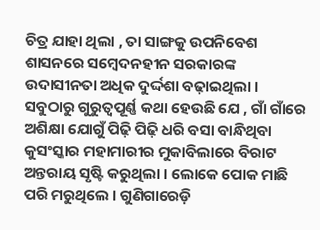ଚିତ୍ର ଯାହା ଥିଲା , ତା ସାଙ୍ଗକୁ ଉପନିବେଶ ଶାସନରେ ସମ୍ବେଦନହୀନ ସରକାରଙ୍କ ଉଦାସୀନତା ଅଧିକ ଦୁର୍ଦ୍ଦଶା ବଢ଼ାଇଥିଲା । ସବୁଠାରୁ ଗୁରୁତ୍ଵପୂର୍ଣ୍ଣ କଥା ହେଉଛି ଯେ , ଗାଁ ଗାଁରେ ଅଶିକ୍ଷା ଯୋଗୁଁ ପିଢ଼ି ପିଢ଼ି ଧରି ବସା ବାନ୍ଧିଥିବା କୁସଂସ୍କାର ମହାମାରୀର ମୁକାବିଲାରେ ବିରାଟ ଅନ୍ତରାୟ ସୃଷ୍ଟି କରୁଥିଲା । ଲୋକେ ପୋକ ମାଛି ପରି ମରୁଥିଲେ । ଗୁଣିଗାରେଡ଼ି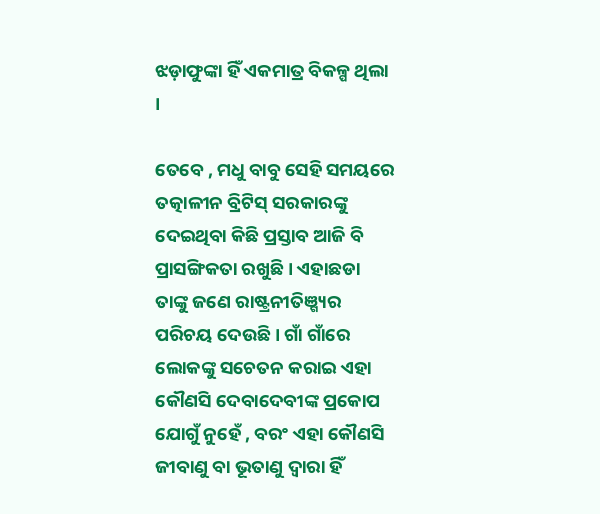ଝଡ଼ାଫୁଙ୍କା ହିଁ ଏକମାତ୍ର ବିକଳ୍ପ ଥିଲା ।

ତେବେ , ମଧୁ ବାବୁ ସେହି ସମୟରେ ତତ୍କାଳୀନ ବ୍ରିଟିସ୍ ସରକାରଙ୍କୁ ଦେଇଥିବା କିଛି ପ୍ରସ୍ତାବ ଆଜି ବି ପ୍ରାସଙ୍ଗିକତା ରଖୁଛି । ଏହାଛଡା ତାଙ୍କୁ ଜଣେ ରାଷ୍ଟ୍ରନୀତିଞ୍ଗ୍ୟର ପରିଚୟ ଦେଉଛି । ଗାଁ ଗାଁରେ ଲୋକଙ୍କୁ ସଚେତନ କରାଇ ଏହା କୌଣସି ଦେବାଦେବୀଙ୍କ ପ୍ରକୋପ ଯୋଗୁଁ ନୁହେଁ , ବରଂ ଏହା କୌଣସି ଜୀବାଣୁ ବା ଭୂତାଣୁ ଦ୍ଵାରା ହିଁ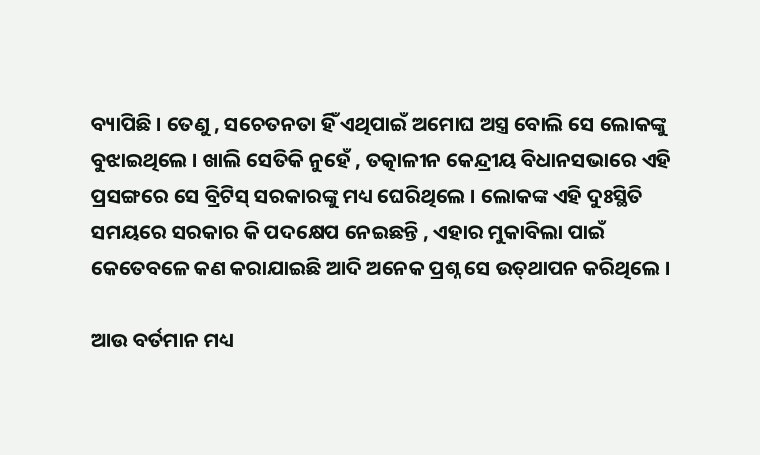ବ୍ୟାପିଛି । ତେଣୁ , ସଚେତନତା ହିଁ ଏଥିପାଇଁ ଅମୋଘ ଅସ୍ତ୍ର ବୋଲି ସେ ଲୋକଙ୍କୁ ବୁଝାଇଥିଲେ । ଖାଲି ସେତିକି ନୁହେଁ , ତତ୍କାଳୀନ କେନ୍ଦ୍ରୀୟ ବିଧାନସଭାରେ ଏହି ପ୍ରସଙ୍ଗରେ ସେ ବ୍ରିଟିସ୍ ସରକାରଙ୍କୁ ମଧ୍ୟ ଘେରିଥିଲେ । ଲୋକଙ୍କ ଏହି ଦୁଃସ୍ଥିତି ସମୟରେ ସରକାର କି ପଦକ୍ଷେପ ନେଇଛନ୍ତି , ଏହାର ମୁକାବିଲା ପାଇଁ କେତେବଳେ କଣ କରାଯାଇଛି ଆଦି ଅନେକ ପ୍ରଶ୍ନ ସେ ଉତ୍‌ଥାପନ କରିଥିଲେ ।

ଆଉ ବର୍ତମାନ ମଧ୍ୟ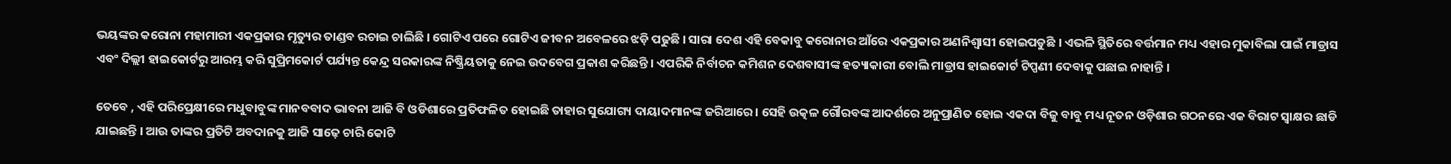ଭୟଙ୍କର କରୋନା ମହାମାରୀ ଏକପ୍ରକାର ମୃତ୍ୟୁର ତାଣ୍ଡବ ରଚାଇ ଚାଲିଛି । ଗୋଟିଏ ପରେ ଗୋଟିଏ ଜୀବନ ଅବେଳରେ ଝଡ଼ି ପଢୁଛି । ସାରା ଦେଶ ଏହି ବେକାବୁ କରୋନାର ଆଁରେ ଏକପ୍ରକାର ଅଣନିଶ୍ୱାସୀ ହୋଇପଡୁଛି । ଏଭଳି ସ୍ଥିତିରେ ବର୍ତ୍ତମାନ ମଧ୍ୟ ଏହାର ମୁକାବିଲା ପାଇଁ ମାଡ୍ରାସ ଏବଂ ଦିଲ୍ଲୀ ହାଇକୋର୍ଟରୁ ଆରମ୍ଭ କରି ସୁପ୍ରିମକୋର୍ଟ ପର୍ଯ୍ୟନ୍ତ କେନ୍ଦ୍ର ସରକାରଙ୍କ ନିଷ୍କ୍ରିୟତାକୁ ନେଇ ଉଦବେଗ ପ୍ରକାଶ କରିଛନ୍ତି । ଏପରିକି ନିର୍ବାଚନ କମିଶନ ଦେଶବାସୀଙ୍କ ହତ୍ୟାକାରୀ ବୋଲି ମାଡ୍ରାସ ହାଇକୋର୍ଟ ଟିପ୍ପଣୀ ଦେବାକୁ ପଛାଇ ନାହାନ୍ତି ।

ତେବେ , ଏହି ପରିପ୍ରେକ୍ଷୀରେ ମଧୁବାବୁଙ୍କ ମାନବବାଦ ଭାବନା ଆଜି ବି ଓଡିଶାରେ ପ୍ରତିଫଳିତ ହୋଇଛି ତାହାର ସୁଯୋଗ୍ୟ ଦାୟାଦମାନଙ୍କ ଜରିଆରେ । ସେହି ଉତ୍କଳ ଗୌରବଙ୍କ ଆଦର୍ଶରେ ଅନୁପ୍ରାଣିତ ହୋଇ ଏକଦା ବିଜୁ ବାବୁ ମଧ୍ୟ ନୂତନ ଓଡ଼ିଶାର ଗଠନରେ ଏକ ବିରାଟ ସ୍ୱାକ୍ଷର ଛାଡି ଯାଇଛନ୍ତି । ଆଉ ତାଙ୍କର ପ୍ରତିଟି ଅବଦାନକୁ ଆଜି ସାଢ଼େ ଚାରି କୋଟି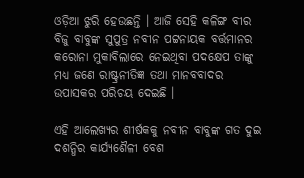ଓଡ଼ିଆ ଝୁରି ହେଉଛନ୍ତି । ଆଜି ସେହି କଳିଙ୍ଗ ବୀର ବିଜୁ ବାବୁଙ୍କ ସୁପୁତ୍ର ନବୀନ ପଟ୍ଟନାୟକ ବର୍ତ୍ତମାନର କରୋନା ମୁକାବିଲାରେ ନେଇଥିବା ପଦକ୍ଷେପ ତାଙ୍କୁ ମଧ୍ୟ ଜଣେ ରାଷ୍ଟ୍ରନୀତିଜ୍ଞ ତଥା ମାନବବାଦର ଉପାସକର ପରିଚୟ ଦେଇଛି ।

ଏହି ଆଲେଖ୍ୟର ଶୀର୍ଷକକୁ ନବୀନ ବାବୁଙ୍କ ଗତ ଦୁଇ ଦଶନ୍ଧିର କାର୍ଯ୍ୟଶୈଳୀ ବେଶ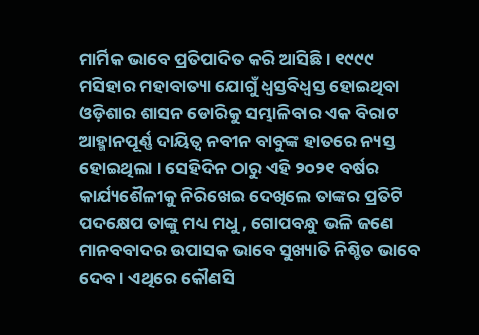ମାର୍ମିକ ଭାବେ ପ୍ରତିପାଦିତ କରି ଆସିଛି । ୧୯୯୯ ମସିହାର ମହାବାତ୍ୟା ଯୋଗୁଁ ଧ୍ଵସ୍ତବିଧ୍ୱସ୍ତ ହୋଇଥିବା ଓଡ଼ିଶାର ଶାସନ ଡୋରିକୁ ସମ୍ଭାଳିବାର ଏକ ବିରାଟ ଆହ୍ମାନପୂର୍ଣ୍ଣ ଦାୟିତ୍ବ ନବୀନ ବାବୁଙ୍କ ହାତରେ ନ୍ୟସ୍ତ ହୋଇଥିଲା । ସେହିଦିନ ଠାରୁ ଏହି ୨୦୨୧ ବର୍ଷର କାର୍ଯ୍ୟଶୈଳୀକୁ ନିରିଖେଇ ଦେଖିଲେ ତାଙ୍କର ପ୍ରତିଟି ପଦକ୍ଷେପ ତାଙ୍କୁ ମଧ୍ୟ ମଧୁ , ଗୋପବନ୍ଧୁ ଭଳି ଜଣେ ମାନବବାଦର ଉପାସକ ଭାବେ ସୁଖ୍ୟାତି ନିଶ୍ଚିତ ଭାବେ ଦେବ । ଏଥିରେ କୌଣସି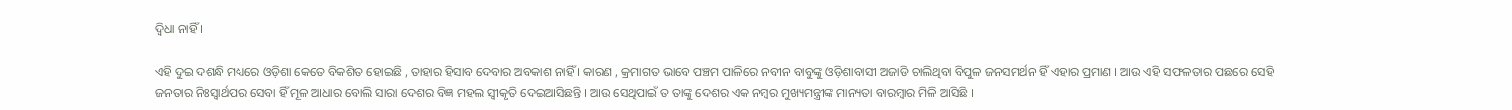ଦ୍ବିଧା ନାହିଁ ।

ଏହି ଦୁଇ ଦଶନ୍ଧି ମଧ୍ୟରେ ଓଡ଼ିଶା କେତେ ବିକଶିତ ହୋଇଛି , ତାହାର ହିସାବ ଦେବାର ଅବକାଶ ନାହିଁ । କାରଣ , କ୍ରମାଗତ ଭାବେ ପଞ୍ଚମ ପାଳିରେ ନବୀନ ବାବୁଙ୍କୁ ଓଡ଼ିଶାବାସୀ ଅଜାଡି ଚାଲିଥିବା ବିପୁଳ ଜନସମର୍ଥନ ହିଁ ଏହାର ପ୍ରମାଣ । ଆଉ ଏହି ସଫଳତାର ପଛରେ ସେହି ଜନତାର ନିଃସ୍ୱାର୍ଥପର ସେବା ହିଁ ମୂଳ ଆଧାର ବୋଲି ସାରା ଦେଶର ବିଜ୍ଞ ମହଲ ସ୍ବୀକୃତି ଦେଇଆସିଛନ୍ତି । ଆଉ ସେଥିପାଇଁ ତ ତାଙ୍କୁ ଦେଶର ଏକ ନମ୍ବର ମୁଖ୍ୟମନ୍ତ୍ରୀଙ୍କ ମାନ୍ୟତା ବାରମ୍ବାର ମିଳି ଆସିଛି ।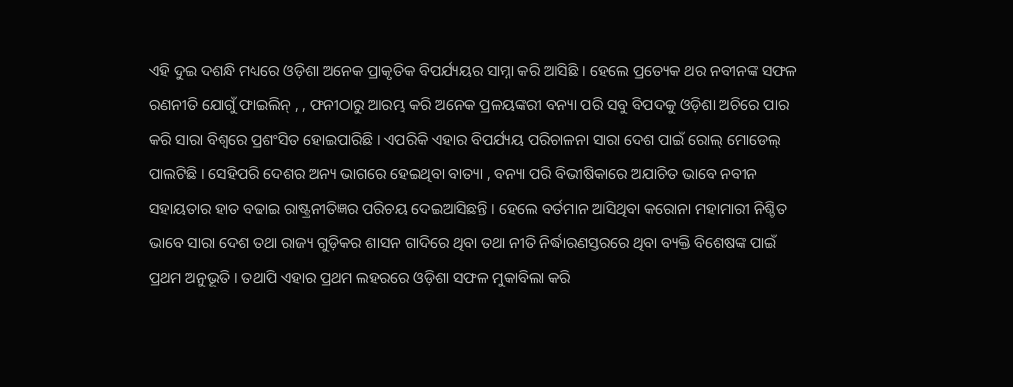ଏହି ଦୁଇ ଦଶନ୍ଧି ମଧ୍ୟରେ ଓଡ଼ିଶା ଅନେକ ପ୍ରାକୃତିକ ବିପର୍ଯ୍ୟୟର ସାମ୍ନା କରି ଆସିଛି । ହେଲେ ପ୍ରତ୍ୟେକ ଥର ନବୀନଙ୍କ ସଫଳ ରଣନୀତି ଯୋଗୁଁ ଫାଇଲିନ୍ , , ଫନୀଠାରୁ ଆରମ୍ଭ କରି ଅନେକ ପ୍ରଳୟଙ୍କରୀ ବନ୍ୟା ପରି ସବୁ ବିପଦକୁ ଓଡ଼ିଶା ଅଚିରେ ପାର କରି ସାରା ବିଶ୍ୱରେ ପ୍ରଶଂସିତ ହୋଇପାରିଛି । ଏପରିକି ଏହାର ବିପର୍ଯ୍ୟୟ ପରିଚାଳନା ସାରା ଦେଶ ପାଇଁ ରୋଲ୍ ମୋଡେଲ୍ ପାଲଟିଛି । ସେହିପରି ଦେଶର ଅନ୍ୟ ଭାଗରେ ହେଇଥିବା ବାତ୍ୟା , ବନ୍ୟା ପରି ବିଭୀଷିକାରେ ଅଯାଚିତ ଭାବେ ନବୀନ ସହାୟତାର ହାତ ବଢାଇ ରାଷ୍ଟ୍ରନୀତିଜ୍ଞର ପରିଚୟ ଦେଇଆସିଛନ୍ତି । ହେଲେ ବର୍ତମାନ ଆସିଥିବା କରୋନା ମହାମାରୀ ନିଶ୍ଚିତ ଭାବେ ସାରା ଦେଶ ତଥା ରାଜ୍ୟ ଗୁଡ଼ିକର ଶାସନ ଗାଦିରେ ଥିବା ତଥା ନୀତି ନିର୍ଦ୍ଧାରଣସ୍ତରରେ ଥିବା ବ୍ୟକ୍ତି ବିଶେଷଙ୍କ ପାଇଁ ପ୍ରଥମ ଅନୁଭୂତି । ତଥାପି ଏହାର ପ୍ରଥମ ଲହରରେ ଓଡ଼ିଶା ସଫଳ ମୁକାବିଲା କରି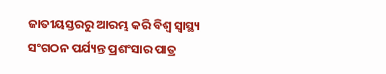ଜାତୀୟସ୍ତରରୁ ଆରମ୍ଭ କରି ବିଶ୍ୱ ସ୍ୱାସ୍ଥ୍ୟ ସଂଗଠନ ପର୍ଯ୍ୟନ୍ତ ପ୍ରଶଂସାର ପାତ୍ର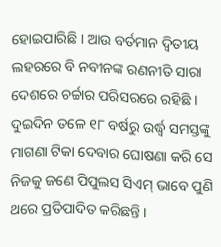ହୋଇପାରିଛି । ଆଉ ବର୍ତମାନ ଦ୍ବିତୀୟ ଲହରରେ ବି ନବୀନଙ୍କ ରଣନୀତି ସାରା ଦେଶରେ ଚର୍ଚ୍ଚାର ପରିସରରେ ରହିଛି । ଦୁଇଦିନ ତଳେ ୧୮ ବର୍ଷରୁ ଉର୍ଦ୍ଧ୍ୱ ସମସ୍ତଙ୍କୁ ମାଗଣା ଟିକା ଦେବାର ଘୋଷଣା କରି ସେ ନିଜକୁ ଜଣେ ପିପୁଲସ ସିଏମ୍ ଭାବେ ପୁଣି ଥରେ ପ୍ରତିପାଦିତ କରିଛନ୍ତି ।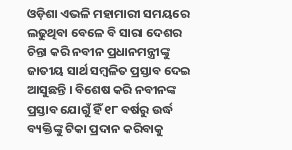ଓଡ଼ିଶା ଏଭଳି ମହାମାରୀ ସମୟରେ ଲଢୁଥିବା ବେଳେ ବି ସାରା ଦେଶର ଚିନ୍ତା କରି ନବୀନ ପ୍ରଧାନମନ୍ତ୍ରୀଙ୍କୁ ଜାତୀୟ ସାର୍ଥ ସମ୍ବଳିତ ପ୍ରସ୍ତାବ ଦେଇ ଆସୁଛନ୍ତି । ବିଶେଷ କରି ନବୀନଙ୍କ ପ୍ରସ୍ତାବ ଯୋଗୁଁ ହିଁ ୧୮ ବର୍ଷରୁ ଉର୍ଦ୍ଧ ବ୍ୟକ୍ତିଙ୍କୁ ଟିକା ପ୍ରଦାନ କରିବାକୁ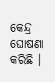କେନ୍ଦ୍ର ଘୋଷଣା କରିଛି ।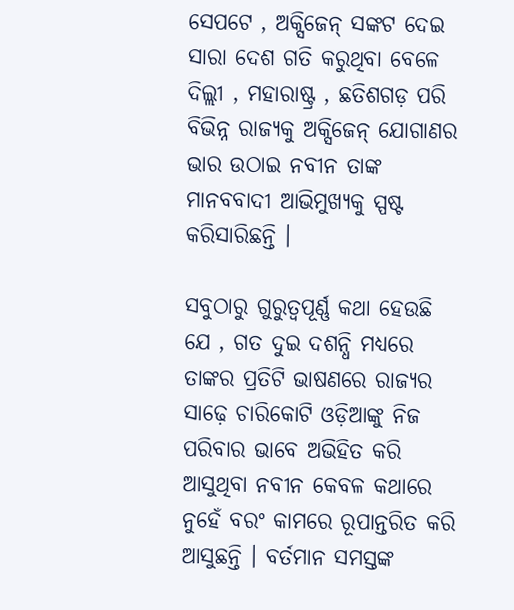ସେପଟେ , ଅକ୍ସିଜେନ୍ ସଙ୍କଟ ଦେଇ ସାରା ଦେଶ ଗତି କରୁଥିବା ବେଳେ ଦିଲ୍ଲୀ , ମହାରାଷ୍ଟ୍ର , ଛତିଶଗଡ଼ ପରି ବିଭିନ୍ନ ରାଜ୍ୟକୁ ଅକ୍ସିଜେନ୍ ଯୋଗାଣର ଭାର ଉଠାଇ ନବୀନ ତାଙ୍କ ମାନବବାଦୀ ଆଭିମୁଖ୍ୟକୁ ସ୍ପଷ୍ଟ କରିସାରିଛନ୍ତି ।

ସବୁଠାରୁ ଗୁରୁତ୍ବପୂର୍ଣ୍ଣ କଥା ହେଉଛି ଯେ , ଗତ ଦୁଇ ଦଶନ୍ଧି ମଧ୍ୟରେ ତାଙ୍କର ପ୍ରତିଟି ଭାଷଣରେ ରାଜ୍ୟର ସାଢ଼େ ଚାରିକୋଟି ଓଡ଼ିଆଙ୍କୁ ନିଜ ପରିବାର ଭାବେ ଅଭିହିତ କରି ଆସୁଥିବା ନବୀନ କେବଳ କଥାରେ ନୁହେଁ ବରଂ କାମରେ ରୂପାନ୍ତରିତ କରି ଆସୁଛନ୍ତି । ବର୍ତମାନ ସମସ୍ତଙ୍କ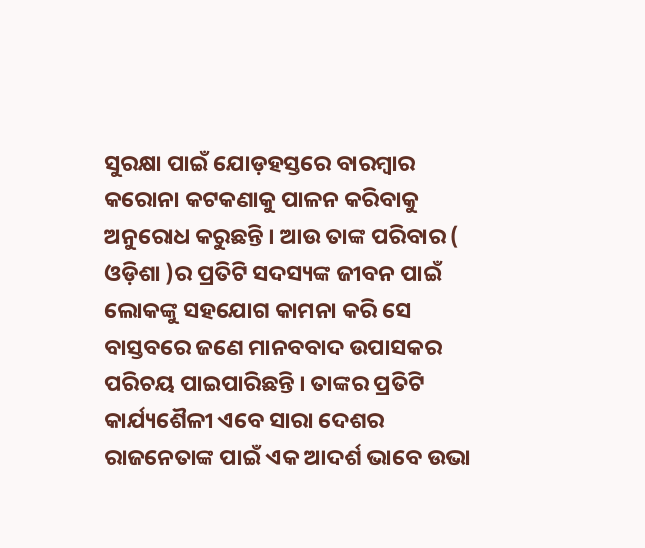ସୁରକ୍ଷା ପାଇଁ ଯୋଡ଼ହସ୍ତରେ ବାରମ୍ବାର କରୋନା କଟକଣାକୁ ପାଳନ କରିବାକୁ ଅନୁରୋଧ କରୁଛନ୍ତି । ଆଉ ତାଙ୍କ ପରିବାର ( ଓଡ଼ିଶା )ର ପ୍ରତିଟି ସଦସ୍ୟଙ୍କ ଜୀବନ ପାଇଁ ଲୋକଙ୍କୁ ସହଯୋଗ କାମନା କରି ସେ ବାସ୍ତବରେ ଜଣେ ମାନବବାଦ ଉପାସକର ପରିଚୟ ପାଇପାରିଛନ୍ତି । ତାଙ୍କର ପ୍ରତିଟି କାର୍ଯ୍ୟଶୈଳୀ ଏବେ ସାରା ଦେଶର ରାଜନେତାଙ୍କ ପାଇଁ ଏକ ଆଦର୍ଶ ଭାବେ ଉଭା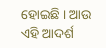ହୋଇଛି । ଆଉ ଏହି ଆଦର୍ଶ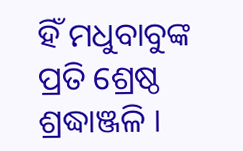ହିଁ ମଧୁବାବୁଙ୍କ ପ୍ରତି ଶ୍ରେଷ୍ଠ ଶ୍ରଦ୍ଧାଞ୍ଜଳି ।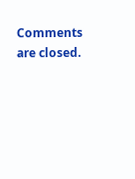Comments are closed.